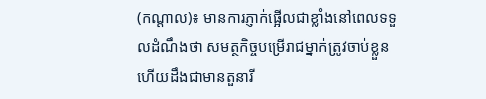(កណ្តាល)៖ មានការភ្ញាក់ផ្អើលជាខ្លាំងនៅពេលទទួលដំណឹងថា សមត្ថកិច្ចបម្រើរាជម្នាក់ត្រូវចាប់ខ្លួន ហើយដឹងជាមានតួនារី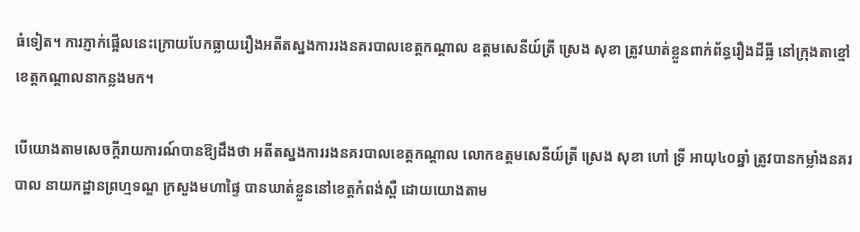ធំទៀត។ ការភ្ញាក់ផ្អើលនេះក្រោយបែកធ្លាយរឿងអតីតស្នងការរងនគរបាលខេត្តកណ្តាល ឧត្តមសេនីយ៍ត្រី ស្រេង សុខា ត្រូវឃាត់ខ្លួនពាក់ព័ន្ធរឿងដីធ្លី នៅក្រុងតាខ្មៅ ខេត្តកណ្តាលនាកន្លងមក។

បើយោងតាមសេចក្តីរាយការណ៍បានឱ្យដឹងថា អតីតស្នងការរងនគរបាលខេត្តកណ្តាល លោកឧត្តមសេនីយ៍ត្រី ស្រេង សុខា ហៅ ទ្រី អាយុ៤០ឆ្នាំ ត្រូវបានកម្លាំងនគរបាល នាយកដ្ឋានព្រហ្មទណ្ឌ ក្រសួងមហាផ្ទៃ បានឃាត់ខ្លួននៅខេត្តកំពង់ស្ពឺ ដោយយោងតាម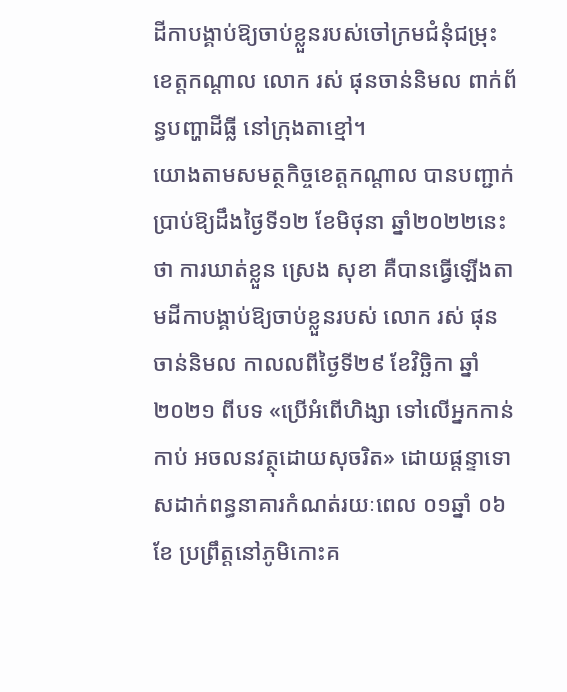ដីកាបង្គាប់ឱ្យចាប់ខ្លួនរបស់ចៅក្រមជំនុំជម្រុះ ខេត្តកណ្តាល លោក រស់ ផុនចាន់និមល ពាក់ព័ន្ធបញ្ហាដីធ្លី នៅក្រុងតាខ្មៅ។
យោងតាមសមត្ថកិច្ចខេត្តកណ្តាល បានបញ្ជាក់ប្រាប់ឱ្យដឹងថ្ងៃទី១២ ខែមិថុនា ឆ្នាំ២០២២នេះថា ការឃាត់ខ្លួន ស្រេង សុខា គឺបានធ្វើឡើងតាមដីកាបង្គាប់ឱ្យចាប់ខ្លួនរបស់ លោក រស់ ផុនចាន់និមល កាលលពីថ្ងៃទី២៩ ខែវិច្ឆិកា ឆ្នាំ២០២១ ពីបទ «ប្រើអំពើហិង្សា ទៅលើអ្នកកាន់កាប់ អចលនវត្ថុដោយសុចរិត» ដោយផ្តន្ទាទោសដាក់ពន្ធនាគារកំណត់រយៈពេល ០១ឆ្នាំ ០៦ខែ ប្រព្រឹត្តនៅភូមិកោះគ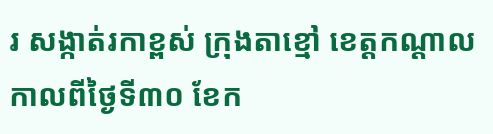រ សង្កាត់រកាខ្ពស់ ក្រុងតាខ្មៅ ខេត្តកណ្តាល កាលពីថ្ងៃទី៣០ ខែក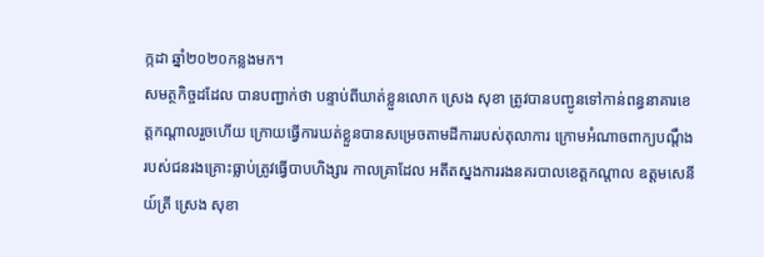ក្កដា ឆ្នាំ២០២០កន្លងមក។
សមត្ថកិច្ចដដែល បានបញ្ជាក់ថា បន្ទាប់ពីឃាត់ខ្លួនលោក ស្រេង សុខា ត្រូវបានបញ្ជូនទៅកាន់ពន្ធនាគារខេត្តកណ្តាលរួចហើយ ក្រោយធ្វើការឃត់ខ្លួនបានសម្រេចតាមដីការរបស់តុលាការ ក្រោមអំណាចពាក្យបណ្តឹងរបស់ជនរងគ្រោះធ្លាប់ត្រូវធ្វើបាបហិង្សារ កាលគ្រាដែល អតីតស្នងការរងនគរបាលខេត្តកណ្តាល ឧត្តមសេនីយ៍ត្រី ស្រេង សុខា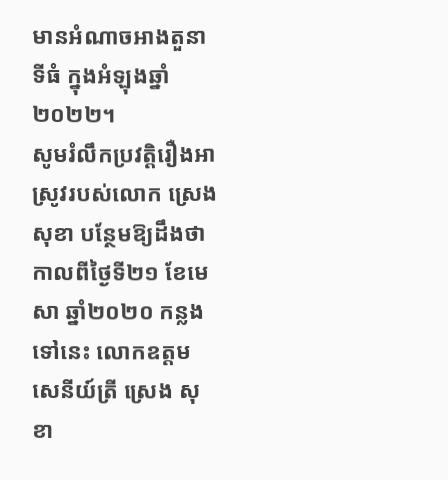មានអំណាចអាងតួនាទីធំ ក្នុងអំឡុងឆ្នាំ២០២២។
សូមរំលឹកប្រវត្តិរឿងអាស្រូវរបស់លោក ស្រេង សុខា បន្ថែមឱ្យដឹងថា កាលពីថ្ងៃទី២១ ខែមេសា ឆ្នាំ២០២០ កន្លងទៅនេះ លោកឧត្តមសេនីយ៍ត្រី ស្រេង សុខា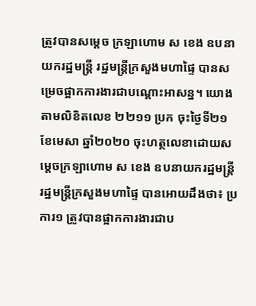ត្រូវបានសម្តេច ក្រឡាហោម ស ខេង ឧបនាយករដ្ឋមន្ត្រី រដ្ឋមន្ត្រីក្រសួងមហាផ្ទៃ បានសម្រេចផ្អាកការងារជាបណ្តោះអាសន្ន។ យោងតាមលិខិតលេខ ២២១១ ប្រក ចុះថ្ងៃទី២១ ខែមេសា ឆ្នាំ២០២០ ចុះហត្ថលេខាដោយសម្តេចក្រឡាហោម ស ខេង ឧបនាយករដ្ឋមន្ត្រី រដ្ឋមន្ត្រីក្រសួងមហាផ្ទៃ បានអោយដឹងថា៖ ប្រការ១ ត្រូវបានផ្អាកការងារជាប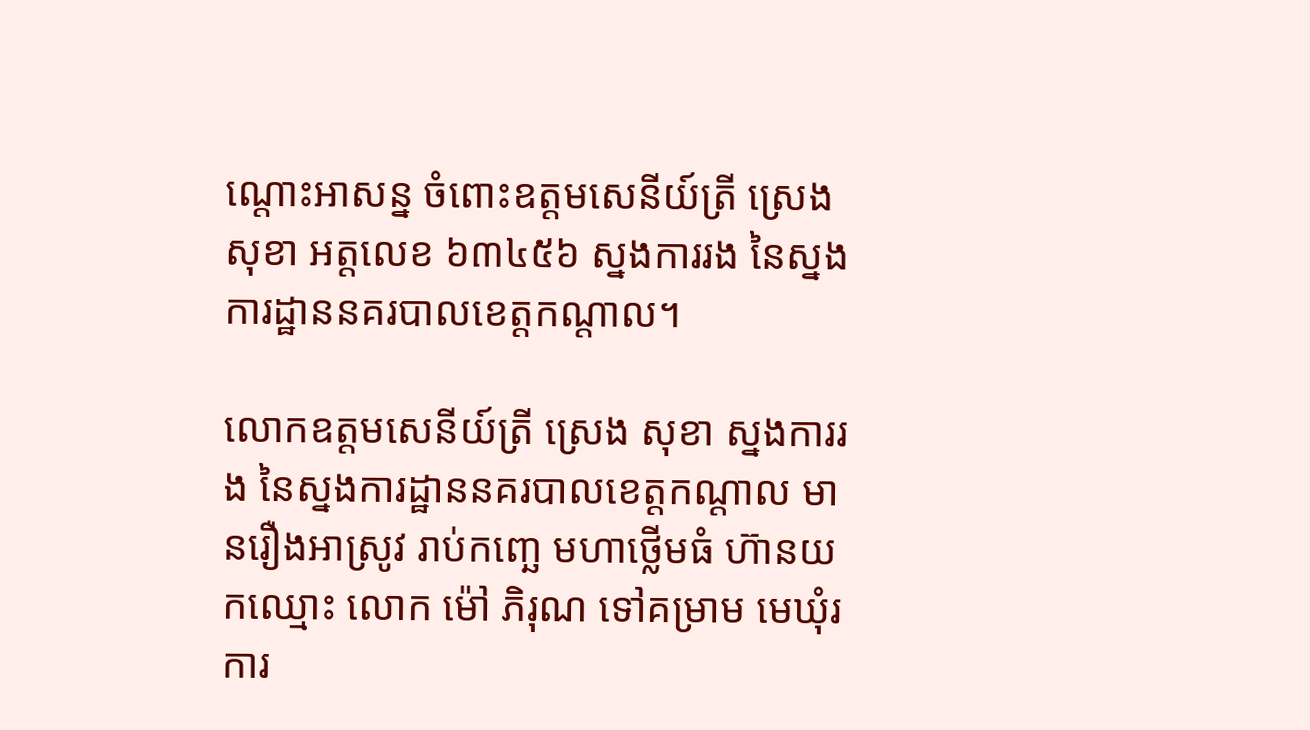ណ្តោះអាសន្ន ចំពោះឧត្តមសេនីយ៍ត្រី ស្រេង សុខា អត្តលេខ ៦៣៤៥៦ ស្នងការរង នៃស្នងការដ្ឋាននគរបាលខេត្តកណ្តាល។

លោកឧត្តមសេនីយ៍ត្រី ស្រេង សុខា ស្នងការរង នៃស្នងការដ្ឋាននគរបាលខេត្តកណ្តាល មានរឿងអាស្រូវ រាប់កញ្ឆេ មហាថ្លើមធំ ហ៊ានយកឈ្មោះ លោក ម៉ៅ ភិរុណ ទៅគម្រាម មេឃុំរការ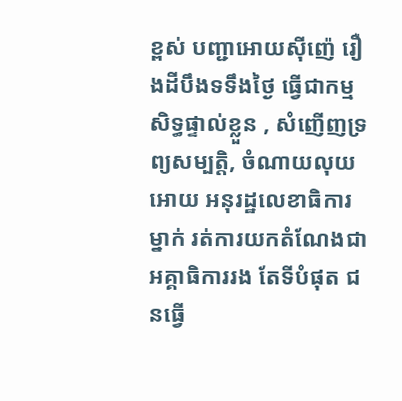ខ្ពស់ បញ្ជាអោយសុីញ៉េ រឿងដីបឹងទទឹងថ្ងៃ ធ្វើជាកម្មសិទ្ធផ្ទាល់ខ្លួន , សំញើញទ្រព្យសម្បត្តិ, ចំណាយលុយអោយ អនុរដ្ឋលេខាធិការម្នាក់ រត់ការយកតំណែងជា អគ្គាធិការរង តែទីបំផុត ជនធ្វើ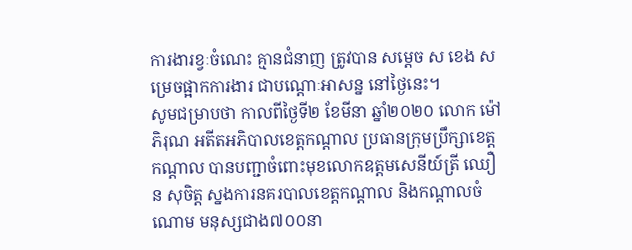ការងារខ្វៈចំណេះ គ្មានជំនាញ ត្រូវបាន សម្តេច ស ខេង សម្រេចផ្អាកការងារ ជាបណ្តោៈអាសន្ន នៅថ្ងៃនេះ។
សូមជម្រាបថា កាលពីថ្ងៃទី២ ខែមីនា ឆ្នាំ២០២០ លោក ម៉ៅ ភិរុណ អតីតអភិបាលខេត្តកណ្តាល ប្រធានក្រុមប្រឹក្សាខេត្តកណ្តាល បានបញ្ជាចំពោះមុខលោកឧត្តមសេនីយ៍ត្រី ឈឿន សុចិត្ត ស្នងការនគរបាលខេត្តកណ្តាល និងកណ្តាលចំណោម មនុស្សជាង៧០០នា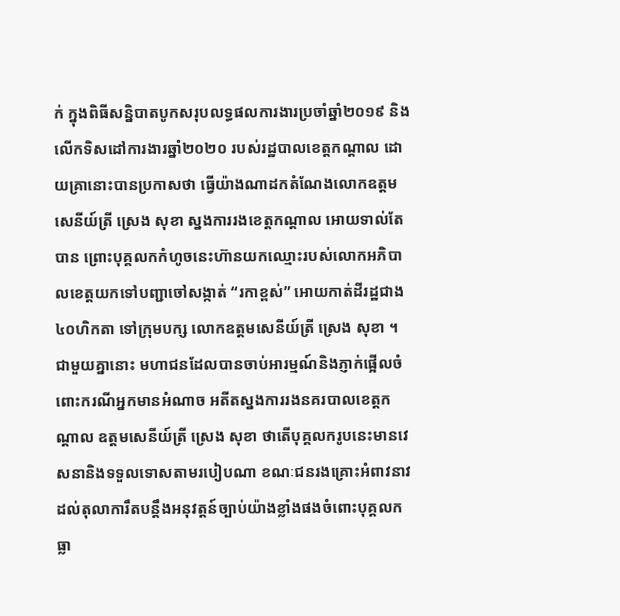ក់ ក្នុងពិធីសន្និបាតបូកសរុបលទ្ធផលការងារប្រចាំឆ្នាំ២០១៩ និង លើកទិសដៅការងារឆ្នាំ២០២០ របស់រដ្ឋបាលខេត្តកណ្ដាល ដោយគ្រានោះបានប្រកាសថា ធ្វើយ៉ាងណាដកតំណែងលោកឧត្តមសេនីយ៍ត្រី ស្រេង សុខា ស្នងការរងខេត្តកណ្តាល អោយទាល់តែបាន ព្រោះបុគ្គលកកំហូចនេះហ៊ានយកឈ្មោះរបស់លោកអភិបាលខេត្តយកទៅបញ្ជាចៅសង្កាត់ “រកាខ្ពស់” អោយកាត់ដីរដ្ឋជាង៤០ហិកតា ទៅក្រុមបក្ស លោកឧត្តមសេនីយ៍ត្រី ស្រេង សុខា ។
ជាមួយគ្នានោះ មហាជនដែលបានចាប់អារម្មណ៍និងភ្ញាក់ផ្អើលចំពោះករណីអ្នកមានអំណាច អតីតស្នងការរងនគរបាលខេត្តកណ្តាល ឧត្តមសេនីយ៍ត្រី ស្រេង សុខា ថាតើបុគ្គលករូបនេះមានវេសនានិងទទួលទោសតាមរបៀបណា ខណៈជនរងគ្រោះអំពាវនាវដល់តុលាការឹតបន្តឹងអនុវត្តន៍ច្បាប់យ៉ាងខ្លាំងផងចំពោះបុគ្គលកធ្លា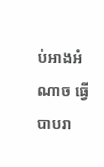ប់អាងអំណាច ធ្វើបាបរា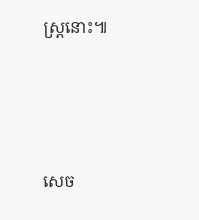ស្រ្តនោះ៕




សេច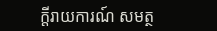ក្តីរាយការណ៍ សមត្ថ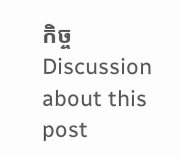កិច្ច
Discussion about this post